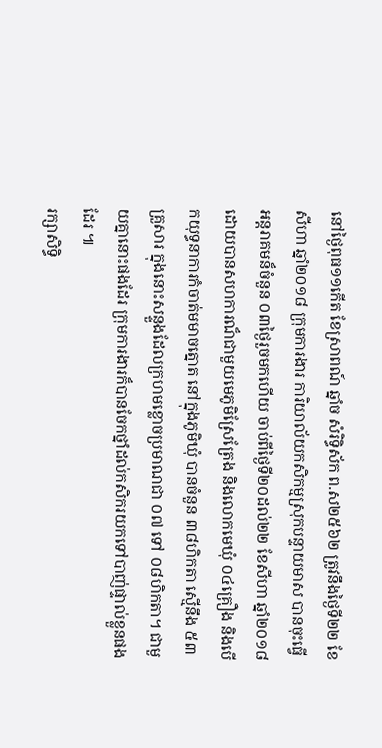នៅថ្ងៃពុធ១១កើត ខែស្រាពណ៍ ឆ្នាំច សំរិទ្ធិស័ក ព.ស២៥៦២ ត្រូវនឹងថ្ងៃទី២២ ខែសីហា ឆ្នាំ២០១៨ ក្រុមការងារ ការិយាល័យកសិកម្មស្រុកបន្ទាយមាស បានចុះធ្វើអន្តរាគមន៏ចំនួន ០៣ថ្ងៃរួចមកហើយ ចាប់ពីថ្ងៃទី២០ដល់២២ ខែសីហា ឆ្នាំ២០១៨ ដោយបានសហការណ៏ជាមួយមេភូមិស្រែត្រែង និងលោកមេឃុំ ០៤គ្រឿង និងបើកយុទ្ធនាការកំចាត់មមាចត្នោត នៅក្នុងភូមិឃុំ បានចំនួន ៣៨ហិកតា ស្មើនឹង ៥៣គ្រួសារ ក្នុងនោះសន្ទួងដែលក្រហមខ្លោចប្រមាណជា ០៧ ទៅ ០៨ហិកតា។ ជាមួយគ្នានោះផងដែរ ក្រុមការងារក៏បានចែកថ្នាំដល់កសិករយកទៅបាញ់ផ្ទាល់ខ្លួនផងដែរ ៕
រក្សាសិទិ្ធ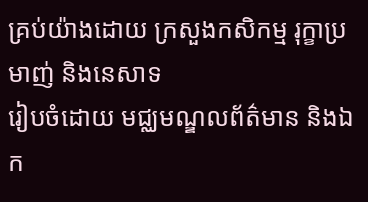គ្រប់យ៉ាងដោយ ក្រសួងកសិកម្ម រុក្ខាប្រមាញ់ និងនេសាទ
រៀបចំដោយ មជ្ឈមណ្ឌលព័ត៌មាន និងឯក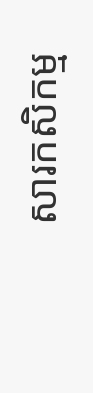សារកសិកម្ម